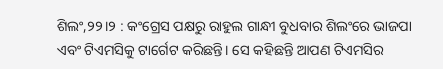ଶିଲଂ,୨୨।୨ : କଂଗ୍ରେସ ପକ୍ଷରୁ ରାହୁଲ ଗାନ୍ଧୀ ବୁଧବାର ଶିଲଂରେ ଭାଜପା ଏବଂ ଟିଏମସିକୁ ଟାର୍ଗେଟ କରିଛନ୍ତି। ସେ କହିଛନ୍ତି ଆପଣ ଟିଏମସିର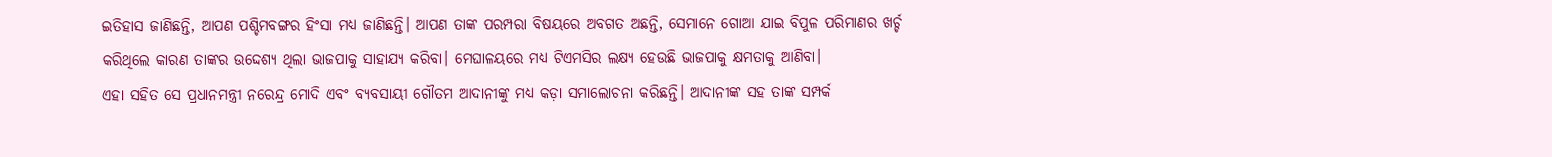ଇତିହାସ ଜାଣିଛନ୍ତି, ଆପଣ ପଶ୍ଚିମବଙ୍ଗର ହିଂସା ମଧ୍ୟ ଜାଣିଛନ୍ତି। ଆପଣ ତାଙ୍କ ପରମ୍ପରା ବିଷୟରେ ଅବଗତ ଅଛନ୍ତି, ସେମାନେ ଗୋଆ ଯାଇ ବିପୁଳ ପରିମାଣର ଖର୍ଚ୍ଚ କରିଥିଲେ କାରଣ ତାଙ୍କର ଉଦ୍ଦେଶ୍ୟ ଥିଲା ଭାଜପାକୁ ସାହାଯ୍ୟ କରିବା। ମେଘାଳୟରେ ମଧ୍ୟ ଟିଏମସିର ଲକ୍ଷ୍ୟ ହେଉଛି ଭାଜପାକୁ କ୍ଷମତାକୁ ଆଣିବା।
ଏହା ସହିତ ସେ ପ୍ରଧାନମନ୍ତ୍ରୀ ନରେନ୍ଦ୍ର ମୋଦି ଏବଂ ବ୍ୟବସାୟୀ ଗୌତମ ଆଦାନୀଙ୍କୁ ମଧ୍ୟ କଡ଼ା ସମାଲୋଚନା କରିଛନ୍ତି। ଆଦାନୀଙ୍କ ସହ ତାଙ୍କ ସମ୍ପର୍କ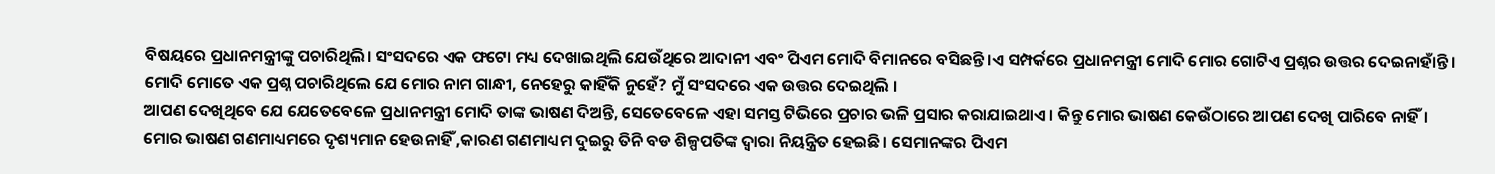ବିଷୟରେ ପ୍ରଧାନମନ୍ତ୍ରୀଙ୍କୁ ପଚାରିଥିଲି। ସଂସଦରେ ଏକ ଫଟୋ ମଧ୍ୟ ଦେଖାଇଥିଲି ଯେଉଁଥିରେ ଆଦାନୀ ଏବଂ ପିଏମ ମୋଦି ବିମାନରେ ବସିଛନ୍ତି।ଏ ସମ୍ପର୍କରେ ପ୍ରଧାନମନ୍ତ୍ରୀ ମୋଦି ମୋର ଗୋଟିଏ ପ୍ରଶ୍ନର ଉତ୍ତର ଦେଇନାହାଁନ୍ତି।
ମୋଦି ମୋତେ ଏକ ପ୍ରଶ୍ନ ପଚାରିଥିଲେ ଯେ ମୋର ନାମ ଗାନ୍ଧୀ, ନେହେରୁ କାହିଁକି ନୁହେଁ? ମୁଁ ସଂସଦରେ ଏକ ଉତ୍ତର ଦେଇଥିଲି ।
ଆପଣ ଦେଖିଥିବେ ଯେ ଯେତେବେଳେ ପ୍ରଧାନମନ୍ତ୍ରୀ ମୋଦି ତାଙ୍କ ଭାଷଣ ଦିଅନ୍ତି, ସେତେବେଳେ ଏହା ସମସ୍ତ ଟିଭିରେ ପ୍ରଚାର ଭଳି ପ୍ରସାର କରାଯାଇଥାଏ। କିନ୍ତୁ ମୋର ଭାଷଣ କେଉଁଠାରେ ଆପଣ ଦେଖି ପାରିବେ ନାହିଁ।
ମୋର ଭାଷଣ ଗଣମାଧ୍ୟମରେ ଦୃଶ୍ୟମାନ ହେଉନାହିଁ ,କାରଣ ଗଣମାଧ୍ୟମ ଦୁଇରୁ ତିନି ବଡ ଶିଳ୍ପପତିଙ୍କ ଦ୍ୱାରା ନିୟନ୍ତ୍ରିତ ହେଇଛି। ସେମାନଙ୍କର ପିଏମ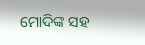ମୋଦିଙ୍କ ସହ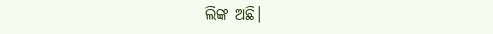ଲିଙ୍କ ଅଛି।